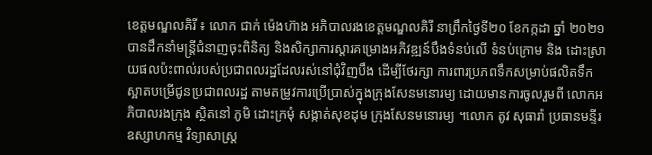ខេត្តមណ្ឌលគិរី ៖ លោក ជាក់ ម៉េងហ៊ាង អភិបាលរងខេត្តមណ្ឌលគិរី នាព្រឹកថ្ងៃទី២០ ខែកក្កដា ឆ្នាំ ២០២១ បានដឹកនាំមន្ត្រីជំនាញចុះពិនិត្យ និងសិក្សាការស្តារគម្រោងអភិវឌ្ឍន៍បឹងទំនប់លើ ទំនប់ក្រោម និង ដោះស្រាយផលប៉ះពាល់របស់ប្រជាពលរដ្ឋដែលរស់នៅជុំវិញបឹង ដើម្បីថែរក្សា ការពារប្រភពទឹកសម្រាប់ផលិតទឹកស្អាតបម្រើជូនប្រជាពលរដ្ឋ តាមតម្រូវការប្រើប្រាស់ក្នុងក្រុងសែនមនោរម្យ ដោយមានការចូលរួមពី លោកអភិបាលរងក្រុង ស្ថិតនៅ ភូមិ ដោះក្រមុំ សង្កាត់សុខដុម ក្រុងសែនមនោរម្យ ។លោក តូវ សុធារ៉ា ប្រធានមន្ទីរឧស្សាហកម្ម វិទ្យាសាស្រ្ត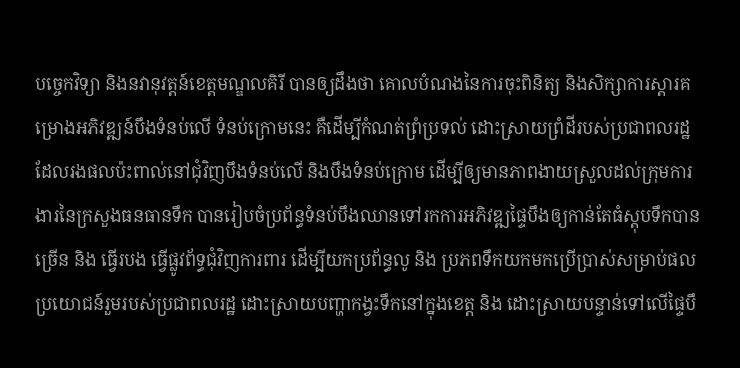បច្ចេកវិទ្យា និងនវានុវត្តន៍ខេត្តមណ្ឌលគិរី បានឲ្យដឹងថា គោលបំណងនៃការចុះពិនិត្យ និងសិក្សាការស្តារគម្រោងអភិវឌ្ឍន៍បឹងទំនប់លើ ទំនប់ក្រោមនេះ គឺដើម្បីកំណត់ព្រំប្រទល់ ដោះស្រាយព្រំដីរបស់ប្រជាពលរដ្ឋដែលរងផលប៉ះពាល់នៅជុំវិញបឹងទំនប់លើ និងបឹងទំនប់ក្រោម ដើម្បីឲ្យមានភាពងាយស្រួលដល់ក្រុមការងារនៃក្រសួងធនធានទឹក បានរៀបចំប្រព័ន្ធទំនប់បឹងឈានទៅរកការអភិវឌ្ឍផ្ទៃបឹងឲ្យកាន់តែធំស្តុបទឹកបានច្រើន និង ធ្វើរបង ធ្វើផ្លូវព័ទ្ធជុំវិញការពារ ដើម្បីយកប្រព័ន្ធលូ និង ប្រភពទឹកយកមកប្រើប្រាស់សម្រាប់ផលប្រយោជន៍រួមរបស់ប្រជាពលរដ្ឋ ដោះស្រាយបញ្ហាកង្វះទឹកនៅក្នុងខេត្ត និង ដោះស្រាយបន្ទាន់ទៅលើផ្ទៃបឹ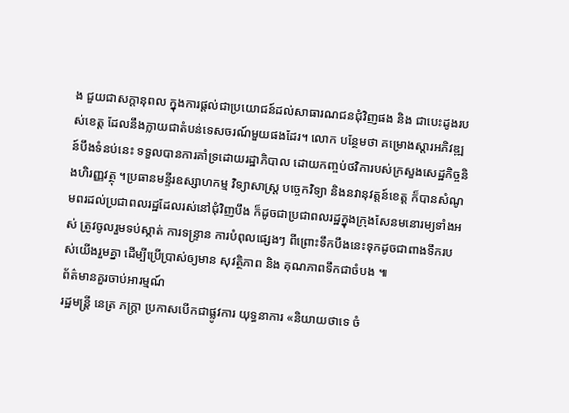ង ជួយជាសក្តានុពល ក្នុងការផ្ដល់ជាប្រយោជន៍ដល់សាធារណជនជុំវិញផង និង ជាបេះដូងរបស់ខេត្ត ដែលនឹងក្លាយជាតំបន់ទេសចរណ៍មួយផងដែរ។ លោក បន្ថែមថា គម្រោងស្តារអភិវឌ្ឍន៍បឹងទំនប់នេះ ទទួលបានការគាំទ្រដោយរដ្ឋាភិបាល ដោយកញ្ចប់ថវិការបស់ក្រសួងសេដ្ឋកិច្ចនិងហិរញ្ញវត្ថុ ។ប្រធានមន្ទីរឧស្សាហកម្ម វិទ្យាសាស្រ្ត បច្ចេកវិទ្យា និងនវានុវត្តន៍ខេត្ត ក៏បានសំណូមពរដល់ប្រជាពលរដ្ឋដែលរស់នៅជុំវិញបឹង ក៏ដូចជាប្រជាពលរដ្ឋក្នុងក្រុងសែនមនោរម្យទាំងអស់ ត្រូវចូលរួមទប់ស្កាត់ ការទន្ទ្រាន ការបំពុលផ្សេងៗ ពីព្រោះទឹកបឹងនេះទុកដូចជាពាងទឹករបស់យើងរួមគ្នា ដើម្បីប្រើប្រាស់ឲ្យមាន សុវត្ថិភាព និង គុណភាពទឹកជាចំបង ៕
ព័ត៌មានគួរចាប់អារម្មណ៍
រដ្ឋមន្ត្រី នេត្រ ភក្ត្រា ប្រកាសបើកជាផ្លូវការ យុទ្ធនាការ «និយាយថាទេ ចំ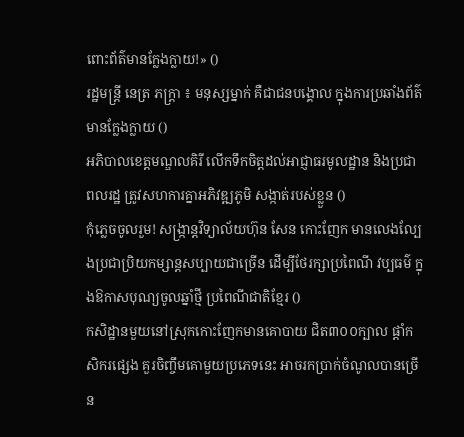ពោះព័ត៌មានក្លែងក្លាយ!» ()
រដ្ឋមន្ត្រី នេត្រ ភក្ត្រា ៖ មនុស្សម្នាក់ គឺជាជនបង្គោល ក្នុងការប្រឆាំងព័ត៌មានក្លែងក្លាយ ()
អភិបាលខេត្តមណ្ឌលគិរី លើកទឹកចិត្តដល់អាជ្ញាធរមូលដ្ឋាន និងប្រជាពលរដ្ឋ ត្រូវសហការគ្នាអភិវឌ្ឍភូមិ សង្កាត់របស់ខ្លួន ()
កុំភ្លេចចូលរួម! សង្ក្រាន្តវិទ្យាល័យហ៊ុន សែន កោះញែក មានលេងល្បែងប្រជាប្រិយកម្សាន្តសប្បាយជាច្រើន ដើម្បីថែរក្សាប្រពៃណី វប្បធម៌ ក្នុងឱកាសបុណ្យចូលឆ្នាំថ្មី ប្រពៃណីជាតិខ្មែរ ()
កសិដ្ឋានមួយនៅស្រុកកោះញែកមានគោបាយ ជិត៣០០ក្បាល ផ្ដាំកសិករផ្សេង គួរចិញ្ចឹមគោមួយប្រភេទនេះ អាចរកប្រាក់ចំណូលបានច្រើន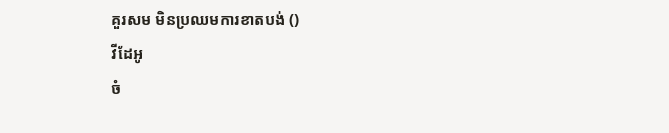គួរសម មិនប្រឈមការខាតបង់ ()
វីដែអូ
ចំ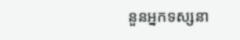នួនអ្នកទស្សនា